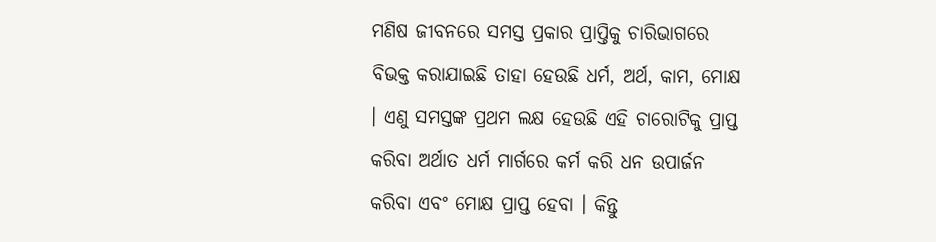ମଣିଷ ଜୀବନରେ ସମସ୍ତ ପ୍ରକାର ପ୍ରାପ୍ତିକୁ ଚାରିଭାଗରେ ବିଭକ୍ତ କରାଯାଇଛି ତାହା ହେଉଛି ଧର୍ମ, ଅର୍ଥ, କାମ, ମୋକ୍ଷ । ଏଣୁ ସମସ୍ତଙ୍କ ପ୍ରଥମ ଲକ୍ଷ ହେଉଛି ଏହି ଚାରୋଟିକୁ ପ୍ରାପ୍ତ କରିବା ଅର୍ଥାତ ଧର୍ମ ମାର୍ଗରେ କର୍ମ କରି ଧନ ଉପାର୍ଜନ କରିବା ଏବଂ ମୋକ୍ଷ ପ୍ରାପ୍ତ ହେବା । କିନ୍ତୁ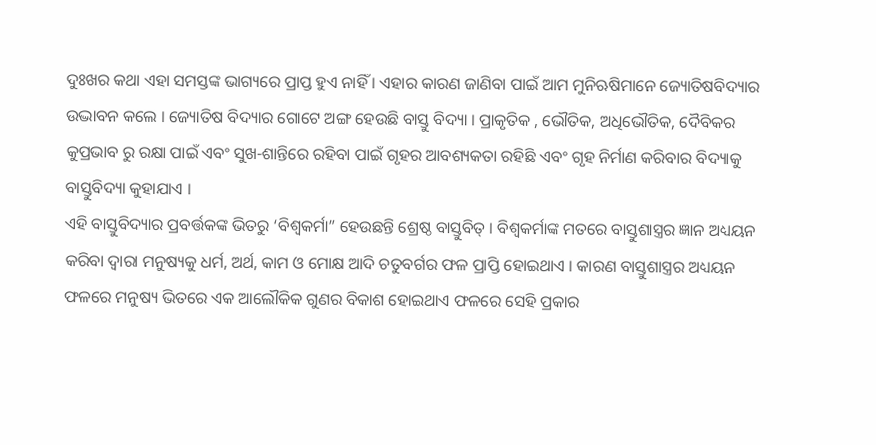ଦୁଃଖର କଥା ଏହା ସମସ୍ତଙ୍କ ଭାଗ୍ୟରେ ପ୍ରାପ୍ତ ହୁଏ ନାହିଁ । ଏହାର କାରଣ ଜାଣିବା ପାଇଁ ଆମ ମୁନିଋଷିମାନେ ଜ୍ୟୋତିଷବିଦ୍ୟାର ଉଦ୍ଭାବନ କଲେ । ଜ୍ୟୋତିଷ ବିଦ୍ୟାର ଗୋଟେ ଅଙ୍ଗ ହେଉଛି ବାସ୍ତୁ ବିଦ୍ୟା । ପ୍ରାକୃତିକ , ଭୌତିକ, ଅଧିଭୌତିକ, ଦୈବିକର କୁପ୍ରଭାବ ରୁ ରକ୍ଷା ପାଇଁ ଏବଂ ସୁଖ-ଶାନ୍ତିରେ ରହିବା ପାଇଁ ଗୃହର ଆବଶ୍ୟକତା ରହିଛି ଏବଂ ଗୃହ ନିର୍ମାଣ କରିବାର ବିଦ୍ୟାକୁ ବାସ୍ତୁବିଦ୍ୟା କୁହାଯାଏ ।
ଏହି ବାସ୍ତୁବିଦ୍ୟାର ପ୍ରବର୍ତ୍ତକଙ୍କ ଭିତରୁ ‘ବିଶ୍ୱକର୍ମା” ହେଉଛନ୍ତି ଶ୍ରେଷ୍ଠ ବାସ୍ତୁବିତ୍ । ବିଶ୍ୱକର୍ମାଙ୍କ ମତରେ ବାସ୍ତୁଶାସ୍ତ୍ରର ଜ୍ଞାନ ଅଧ୍ୟୟନ କରିବା ଦ୍ୱାରା ମନୁଷ୍ୟକୁ ଧର୍ମ, ଅର୍ଥ, କାମ ଓ ମୋକ୍ଷ ଆଦି ଚତୁବର୍ଗର ଫଳ ପ୍ରାପ୍ତି ହୋଇଥାଏ । କାରଣ ବାସ୍ତୁଶାସ୍ତ୍ରର ଅଧ୍ୟୟନ ଫଳରେ ମନୁଷ୍ୟ ଭିତରେ ଏକ ଆଲୌକିକ ଗୁଣର ବିକାଶ ହୋଇଥାଏ ଫଳରେ ସେହି ପ୍ରକାର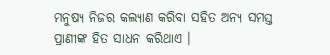ମନୁଷ୍ୟ ନିଜର କଲ୍ୟାଣ କରିବା ସହିତ ଅନ୍ୟ ସମସ୍ତ ପ୍ରାଣୀଙ୍କ ହିତ ସାଧନ କରିଥାଏ ।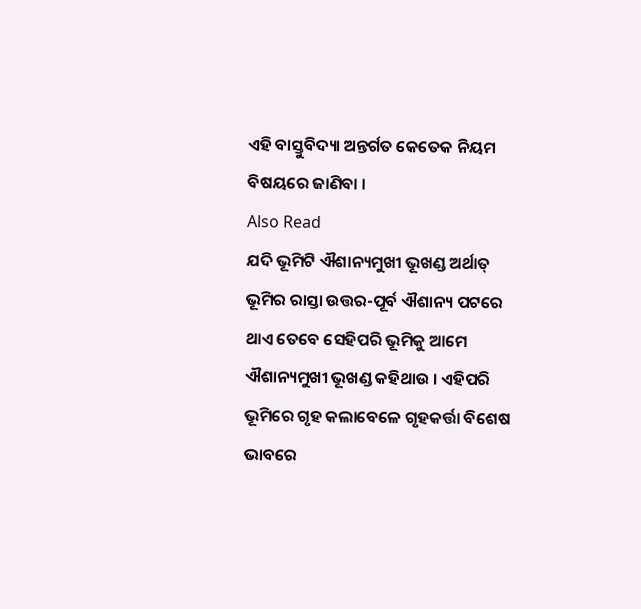ଏହି ବାସ୍ତୁବିଦ୍ୟା ଅନ୍ତର୍ଗତ କେତେକ ନିୟମ ବିଷୟରେ ଜାଣିବା ।
Also Read
ଯଦି ଭୂମିଟି ଐଶାନ୍ୟମୁଖୀ ଭୂଖଣ୍ଡ ଅର୍ଥାତ୍ ଭୂମିର ରାସ୍ତା ଉତ୍ତର-ପୂର୍ବ ଐଶାନ୍ୟ ପଟରେ ଥାଏ ତେବେ ସେହିପରି ଭୂମିକୁ ଆମେ ଐଶାନ୍ୟମୁଖୀ ଭୂଖଣ୍ଡ କହିଥାଉ । ଏହିପରି ଭୂମିରେ ଗୃହ କଲାବେଳେ ଗୃହକର୍ତ୍ତା ବିଶେଷ ଭାବରେ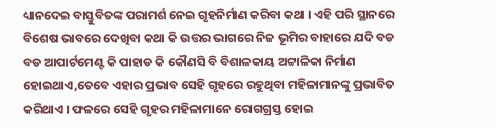ଧ୍ୟାନଦେଇ ବାସ୍ତୁବିତଙ୍କ ପରାମର୍ଶ ନେଇ ଗୃହନିର୍ମାଣ କରିବା କଥା । ଏହି ପରି ସ୍ଥାନରେ ବିଶେଷ ଭାବରେ ଦେଖିବା କଥା କି ଉତ୍ତର ଭାଗରେ ନିଜ ଭୂମିର ବାହାରେ ଯଦି ବଡ ବଡ ଆପାର୍ଟମେଣ୍ଟ କି ପାହାଡ କି କୌଣସି ବି ବିଶାଳକାୟ ଅଟ୍ଟାଳିକା ନିର୍ମାଣ ହୋଇଥାଏ,ତେବେ ଏହାର ପ୍ରଭାବ ସେହି ଗୃହରେ ରହୁଥିବା ମହିଳାମାନଙ୍କୁ ପ୍ରଭାବିତ କରିଥାଏ । ଫଳରେ ସେହି ଗୃହର ମହିଳାମାନେ ରୋଗଗ୍ରସ୍ତ ହୋଇ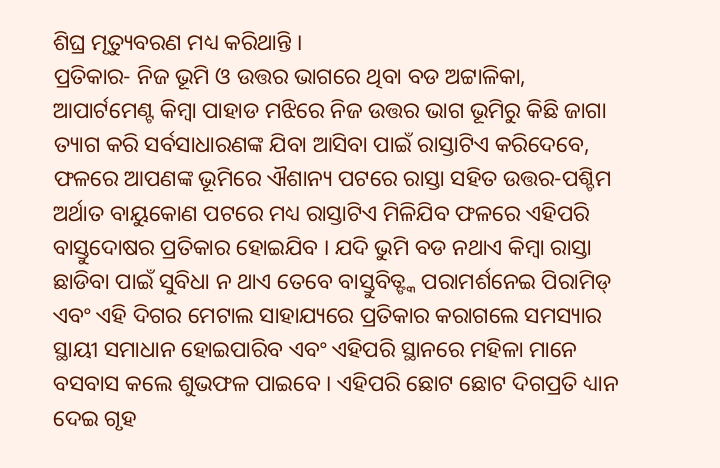ଶିଘ୍ର ମୃତ୍ୟୁବରଣ ମଧ୍ୟ କରିଥାନ୍ତି ।
ପ୍ରତିକାର- ନିଜ ଭୂମି ଓ ଉତ୍ତର ଭାଗରେ ଥିବା ବଡ ଅଟ୍ଟାଳିକା, ଆପାର୍ଟମେଣ୍ଟ କିମ୍ବା ପାହାଡ ମଝିରେ ନିଜ ଉତ୍ତର ଭାଗ ଭୂମିରୁ କିଛି ଜାଗା ତ୍ୟାଗ କରି ସର୍ବସାଧାରଣଙ୍କ ଯିବା ଆସିବା ପାଇଁ ରାସ୍ତାଟିଏ କରିଦେବେ, ଫଳରେ ଆପଣଙ୍କ ଭୂମିରେ ଐଶାନ୍ୟ ପଟରେ ରାସ୍ତା ସହିତ ଉତ୍ତର-ପଶ୍ଚିମ ଅର୍ଥାତ ବାୟୁକୋଣ ପଟରେ ମଧ୍ୟ ରାସ୍ତାଟିଏ ମିଳିଯିବ ଫଳରେ ଏହିପରି ବାସ୍ତୁଦୋଷର ପ୍ରତିକାର ହୋଇଯିବ । ଯଦି ଭୁମି ବଡ ନଥାଏ କିମ୍ବା ରାସ୍ତା ଛାଡିବା ପାଇଁ ସୁବିଧା ନ ଥାଏ ତେବେ ବାସ୍ତୁବିତ୍ଙ୍କ ପରାମର୍ଶନେଇ ପିରାମିଡ୍ ଏବଂ ଏହି ଦିଗର ମେଟାଲ ସାହାଯ୍ୟରେ ପ୍ରତିକାର କରାଗଲେ ସମସ୍ୟାର ସ୍ଥାୟୀ ସମାଧାନ ହୋଇପାରିବ ଏବଂ ଏହିପରି ସ୍ଥାନରେ ମହିଳା ମାନେ ବସବାସ କଲେ ଶୁଭଫଳ ପାଇବେ । ଏହିପରି ଛୋଟ ଛୋଟ ଦିଗପ୍ରତି ଧ୍ୟାନ ଦେଇ ଗୃହ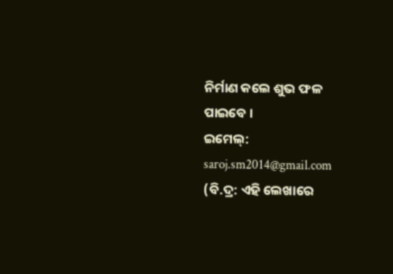ନିର୍ମାଣ କଲେ ଶୁଭ ଫଳ ପାଇବେ ।
ଇମେଲ୍: saroj.sm2014@gmail.com
(ବି.ଦ୍ର: ଏହି ଲେଖାରେ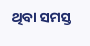ଥିବା ସମସ୍ତ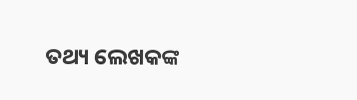ତଥ୍ୟ ଲେଖକଙ୍କ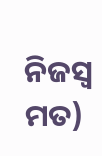ନିଜସ୍ୱ ମତ)